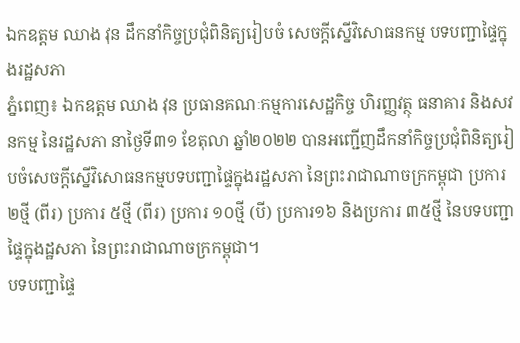ឯកឧត្តម ឈាង វុន ដឹកនាំកិច្ចប្រជុំពិនិត្យរៀបចំ សេចក្តីស្នើវិសោធនកម្ម បទបញ្ជាផ្ទៃក្នុងរដ្ឋសភា
ភ្នំពេញ៖ ឯកឧត្តម ឈាង វុន ប្រធានគណៈកម្មការសេដ្ឋកិច្ច ហិរញ្ញវត្ថុ ធនាគារ និងសវនកម្ម នៃរដ្ឋសភា នាថ្ងៃទី៣១ ខែតុលា ឆ្នាំ២០២២ បានអញ្ជើញដឹកនាំកិច្ចប្រជុំពិនិត្យរៀបចំសេចក្តីស្នើវិសោធនកម្មបទបញ្ជាផ្ទៃក្នុងរដ្ឋសភា នៃព្រះរាជាណាចក្រកម្ពុជា ប្រការ ២ថ្មី (ពីរ) ប្រការ ៥ថ្មី (ពីរ) ប្រការ ១០ថ្មី (បី) ប្រការ១៦ និងប្រការ ៣៥ថ្មី នៃបទបញ្ជាផ្ទៃក្នុងដ្ឋសភា នៃព្រះរាជាណាចក្រកម្ពុជា។
បទបញ្ជាផ្ទៃ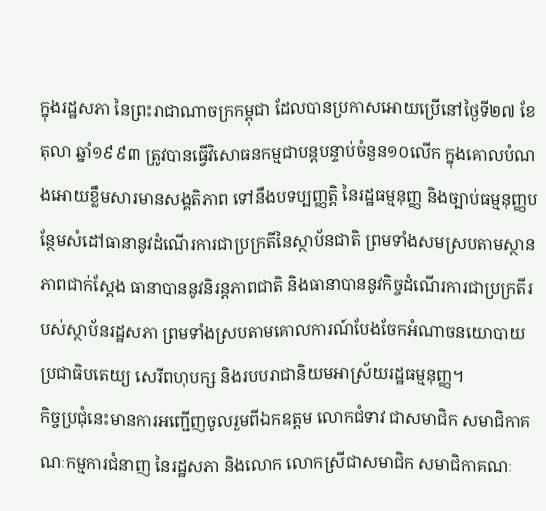ក្នុងរដ្ឋសភា នៃព្រះរាជាណាចក្រកម្ពុជា ដែលបានប្រកាសអោយប្រើនៅថ្ងៃទី២៧ ខែតុលា ឆ្នាំ១៩៩៣ ត្រូវបានធ្វើវិសោធនកម្មជាបន្តបន្ទាប់ចំនួន១០លើក ក្នុងគោលបំណងអោយខ្លឹមសារមានសង្គតិភាព ទៅនឹងបទប្បញ្ញត្តិ នៃរដ្ឋធម្មនុញ្ញ និងច្បាប់ធម្មនុញ្ញបន្ថែមសំដៅធានានូវដំណើរការជាប្រក្រតីនៃស្ថាប័នជាតិ ព្រមទាំងសមស្របតាមស្ថានភាពជាក់ស្តែង ធានាបាននូវនិរន្តភាពជាតិ និងធានាបាននូវកិច្ចដំណើរការជាប្រក្រតីរបស់ស្ថាប័នរដ្ឋសភា ព្រមទាំងស្របតាមគោលការណ៍បែងចែកអំណាចនយោបាយប្រជាធិបតេយ្យ សេរីពហុបក្ស និងរបបរាជានិយមអាស្រ័យរដ្ឋធម្មនុញ្ញ។
កិច្ចប្រជុំនេះមានការអញ្ជើញចូលរួមពីឯកឧត្តម លោកជំទាវ ជាសមាជិក សមាជិកាគណៈកម្មការជំនាញ នៃរដ្ឋសភា និងលោក លោកស្រីជាសមាជិក សមាជិកាគណៈ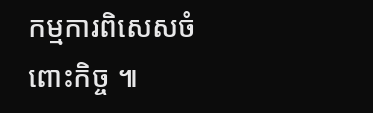កម្មការពិសេសចំពោះកិច្ច ៕